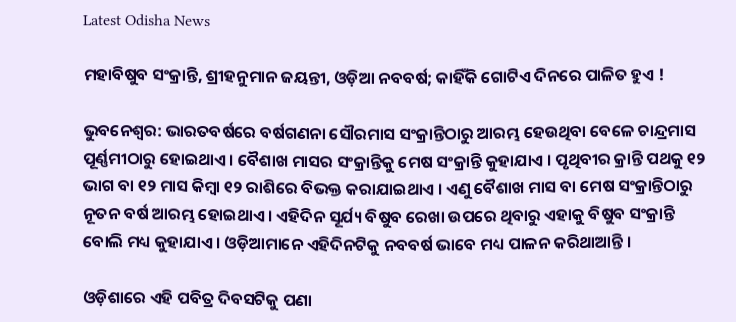Latest Odisha News

ମହାବିଷୁବ ସଂକ୍ରାନ୍ତି, ଶ୍ରୀହନୁମାନ ଜୟନ୍ତୀ, ଓଡ଼ିଆ ନବବର୍ଷ; କାହିଁକି ଗୋଟିଏ ଦିନରେ ପାଳିତ ହୁଏ !

ଭୁବନେଶ୍ୱର: ଭାରତବର୍ଷରେ ବର୍ଷଗଣନା ସୌରମାସ ସଂକ୍ରାନ୍ତିଠାରୁ ଆରମ୍ଭ ହେଉଥିବା ବେଳେ ଚାନ୍ଦ୍ରମାସ ପୂର୍ଣ୍ଣମୀଠାରୁ ହୋଇଥାଏ । ବୈଶାଖ ମାସର ସଂକ୍ରାନ୍ତିକୁ ମେଷ ସଂକ୍ରାନ୍ତି କୁହାଯାଏ । ପୃଥିବୀର କ୍ରାନ୍ତି ପଥକୁ ୧୨ ଭାଗ ବା ୧୨ ମାସ କିମ୍ବା ୧୨ ରାଶିରେ ବିଭକ୍ତ କରାଯାଇଥାଏ । ଏଣୁ ବୈଶାଖ ମାସ ବା ମେଷ ସଂକ୍ରାନ୍ତିଠାରୁ ନୂତନ ବର୍ଷ ଆରମ୍ଭ ହୋଇଥାଏ । ଏହିଦିନ ସୂର୍ଯ୍ୟ ବିଷୁବ ରେଖା ଉପରେ ଥିବାରୁ ଏହାକୁ ବିଷୁବ ସଂକ୍ରାନ୍ତି ବୋଲି ମଧ୍ୟ କୁହାଯାଏ । ଓଡ଼ିଆମାନେ ଏହିଦିନଟିକୁ ନବବର୍ଷ ଭାବେ ମଧ୍ୟ ପାଳନ କରିଥାଆନ୍ତି ।

ଓଡ଼ିଶାରେ ଏହି ପବିତ୍ର ଦିବସଟିକୁ ପଣା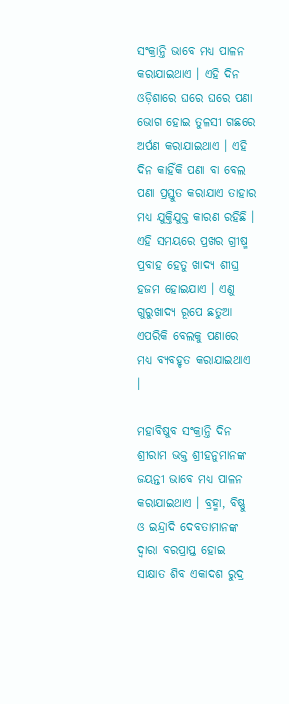ସଂକ୍ରାନ୍ତି ଭାବେ ମଧ୍ୟ ପାଳନ କରାଯାଇଥାଏ । ଏହି ଦିନ ଓଡ଼ିଶାରେ ଘରେ ଘରେ ପଣା ଭୋଗ ହୋଇ ତୁଳସୀ ଗଛରେ ଅର୍ପଣ କରାଯାଇଥାଏ । ଏହି ଦିନ କାହିଁକି ପଣା ବା ବେଲ ପଣା ପ୍ରସ୍ତୁତ କରାଯାଏ ତାହାର ମଧ୍ୟ ଯୁକ୍ତିଯୁକ୍ତ କାରଣ ରହିଛି । ଏହି ସମୟରେ ପ୍ରଖର ଗ୍ରୀଷ୍ମ ପ୍ରବାହ ହେତୁ ଖାଦ୍ୟ ଶୀଘ୍ର ହଜମ ହୋଇଯାଏ । ଏଣୁ ଗୁରୁଖାଦ୍ୟ ରୂପେ ଛତୁଆ ଏପରିକି ବେଲକୁ ପଣାରେ ମଧ୍ୟ ବ୍ୟବହୃତ କରାଯାଇଥାଏ ।

ମହାବିଷୁବ ସଂକ୍ରାନ୍ତି ଦିନ ଶ୍ରୀରାମ ଭକ୍ତ ଶ୍ରୀହନୁମାନଙ୍କ ଜୟନ୍ତୀ ଭାବେ ମଧ୍ୟ ପାଳନ କରାଯାଇଥାଏ । ବ୍ରହ୍ମା, ବିଷ୍ଣୁ ଓ ଇନ୍ଦ୍ରାଦି ଦେବତାମାନଙ୍କ ଦ୍ୱାରା ବରପ୍ରାପ୍ତ ହୋଇ ସାକ୍ଷାତ ଶିବ ଏକାଦଶ ରୁଦ୍ର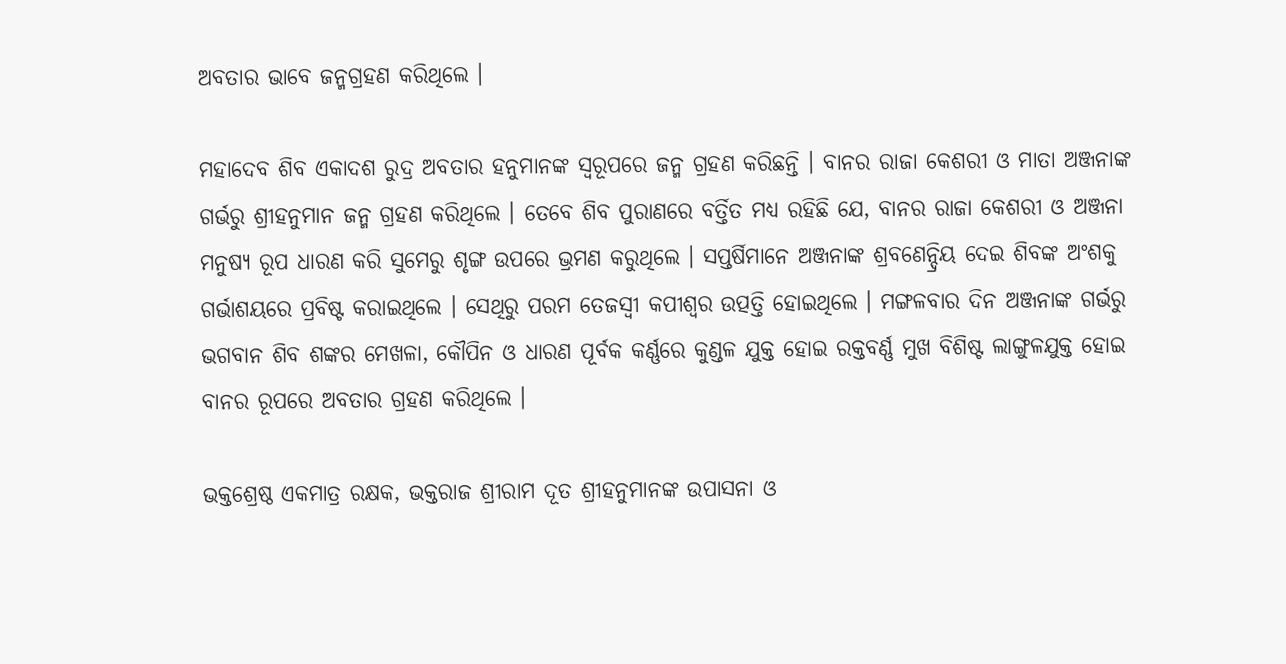ଅବତାର ଭାବେ ଜନ୍ମଗ୍ରହଣ କରିଥିଲେ ।

ମହାଦେବ ଶିବ ଏକାଦଶ ରୁଦ୍ର ଅବତାର ହନୁମାନଙ୍କ ସ୍ୱରୂପରେ ଜନ୍ମ ଗ୍ରହଣ କରିଛନ୍ତି । ବାନର ରାଜା କେଶରୀ ଓ ମାତା ଅଞ୍ଜନାଙ୍କ ଗର୍ଭରୁ ଶ୍ରୀହନୁମାନ ଜନ୍ମ ଗ୍ରହଣ କରିଥିଲେ । ତେବେ ଶିବ ପୁରାଣରେ ବର୍ତ୍ତିତ ମଧ୍ୟ ରହିଛି ଯେ, ବାନର ରାଜା କେଶରୀ ଓ ଅଞ୍ଜନା ମନୁଷ୍ୟ ରୂପ ଧାରଣ କରି ସୁମେରୁ ଶୃଙ୍ଗ ଉପରେ ଭ୍ରମଣ କରୁଥିଲେ । ସପ୍ତର୍ଷିମାନେ ଅଞ୍ଜନାଙ୍କ ଶ୍ରବଣେନ୍ଦ୍ରିୟ ଦେଇ ଶିବଙ୍କ ଅଂଶକୁ ଗର୍ଭାଶୟରେ ପ୍ରବିଷ୍ଟ କରାଇଥିଲେ । ସେଥିରୁ ପରମ ତେଜସ୍ୱୀ କପୀଶ୍ୱର ଉତ୍ପତ୍ତି ହୋଇଥିଲେ । ମଙ୍ଗଳବାର ଦିନ ଅଞ୍ଜନାଙ୍କ ଗର୍ଭରୁ ଭଗବାନ ଶିବ ଶଙ୍କର ମେଖଳା, କୌପିନ ଓ ଧାରଣ ପୂର୍ବକ କର୍ଣ୍ଣରେ କୁଣ୍ଡଳ ଯୁକ୍ତ ହୋଇ ରକ୍ତବର୍ଣ୍ଣ ମୁଖ ବିଶିଷ୍ଟ ଲାଙ୍ଗୁଳଯୁକ୍ତ ହୋଇ ବାନର ରୂପରେ ଅବତାର ଗ୍ରହଣ କରିଥିଲେ ।

ଭକ୍ତଶ୍ରେଷ୍ଠ ଏକମାତ୍ର ରକ୍ଷକ, ଭକ୍ତରାଜ ଶ୍ରୀରାମ ଦୂତ ଶ୍ରୀହନୁମାନଙ୍କ ଉପାସନା ଓ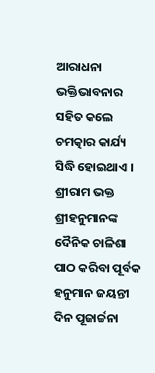ଆରାଧନା ଭକ୍ତିଭାବନାର ସହିତ କଲେ ଚମତ୍କାର କାର୍ଯ୍ୟ ସିଦ୍ଧି ହୋଇଥାଏ । ଶ୍ରୀରାମ ଭକ୍ତ ଶ୍ରୀହନୁମାନଙ୍କ ଦୈନିକ ଚାଳିଶା ପାଠ କରିବା ପୂର୍ବକ ହନୁମାନ ଜୟନ୍ତୀ ଦିନ ପୂଜାର୍ଚ୍ଚନା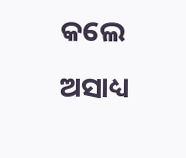କଲେ ଅସାଧ୍ୟ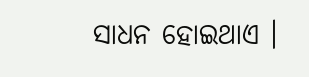ସାଧନ ହୋଇଥାଏ ।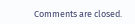Comments are closed.